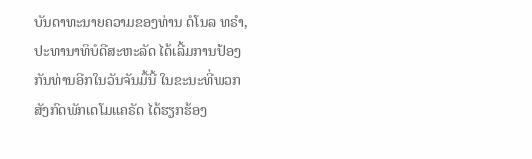ບັນດາທະນາຍຄວາມຂອງທ່ານ ດໍໂນລ ທຣຳ, ປະທານາທິບໍດີສະຫະລັດ ໄດ້ເລີ້ມການປ້ອງກັນທ່ານອີກໃນວັນຈັນມື້ນີ້ ໃນຂະນະທີ່ພວກສັງກົດພັກເດໂມແຄຣັດ ໄດ້ຮຽກຮ້ອງ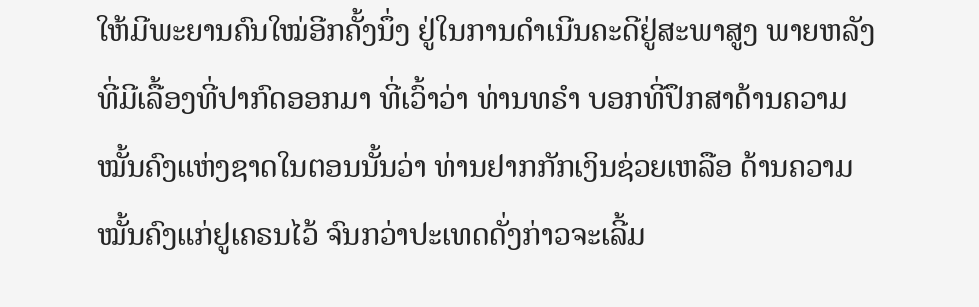ໃຫ້ມີພະຍານຄົນໃໝ່ອີກຄັ້ງນຶ່ງ ຢູ່ໃນການດຳເນີນຄະດີຢູ່ສະພາສູງ ພາຍຫລັງທີ່ມີເລື້ອງທີ່ປາກົດອອກມາ ທີ່ເວົ້າວ່າ ທ່ານທຣຳ ບອກທີ່ປຶກສາດ້ານຄວາມໝັ້ນຄົງແຫ່ງຊາດໃນຕອນນັ້ນວ່າ ທ່ານຢາກກັກເງິນຊ່ວຍເຫລືອ ດ້ານຄວາມໝັ້ນຄົງແກ່ຢູເຄຣນໄວ້ ຈົນກວ່າປະເທດດັ່ງກ່າວຈະເລີ້ມ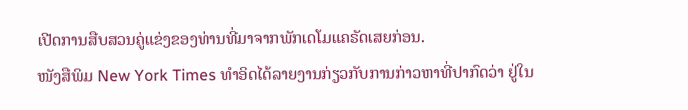ເປີດການສືບສວນຄູ່ແຂ່ງຂອງທ່ານທີ່ມາຈາກພັກເດໂມແຄຣັດເສຍກ່ອນ.
ໜັງສືພິມ New York Times ທຳອິດໄດ້ລາຍງານກ່ຽວກັບການກ່າວຫາທີ່ປາກົດວ່າ ຢູ່ໃນ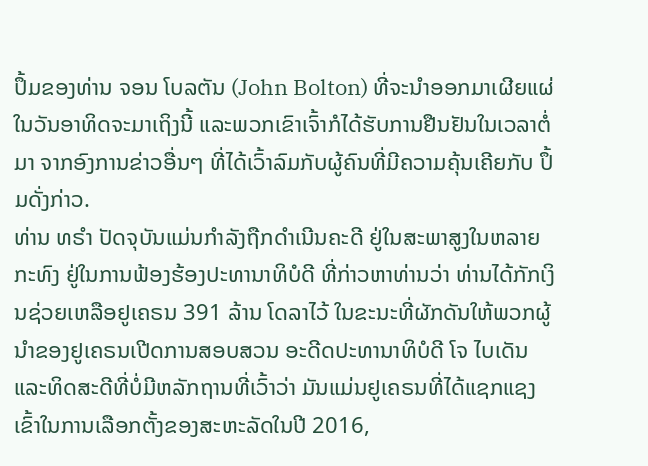ປຶ້ມຂອງທ່ານ ຈອນ ໂບລຕັນ (John Bolton) ທີ່ຈະນຳອອກມາເຜີຍແຜ່ໃນວັນອາທິດຈະມາເຖິງນີ້ ແລະພວກເຂົາເຈົ້າກໍໄດ້ຮັບການຢືນຢັນໃນເວລາຕໍ່ມາ ຈາກອົງການຂ່າວອື່ນໆ ທີ່ໄດ້ເວົ້າລົມກັບຜູ້ຄົນທີ່ມີຄວາມຄຸ້ນເຄີຍກັບ ປຶ້ມດັ່ງກ່າວ.
ທ່ານ ທຣຳ ປັດຈຸບັນແມ່ນກຳລັງຖືກດຳເນີນຄະດີ ຢູ່ໃນສະພາສູງໃນຫລາຍກະທົງ ຢູ່ໃນການຟ້ອງຮ້ອງປະທານາທິບໍດີ ທີ່ກ່າວຫາທ່ານວ່າ ທ່ານໄດ້ກັກເງິນຊ່ວຍເຫລືອຢູເຄຣນ 391 ລ້ານ ໂດລາໄວ້ ໃນຂະນະທີ່ຜັກດັນໃຫ້ພວກຜູ້ນຳຂອງຢູເຄຣນເປີດການສອບສວນ ອະດີດປະທານາທິບໍດີ ໂຈ ໄບເດັນ ແລະທິດສະດີທີ່ບໍ່ມີຫລັກຖານທີ່ເວົ້າວ່າ ມັນແມ່ນຢູເຄຣນທີ່ໄດ້ແຊກແຊງເຂົ້າໃນການເລືອກຕັ້ງຂອງສະຫະລັດໃນປີ 2016,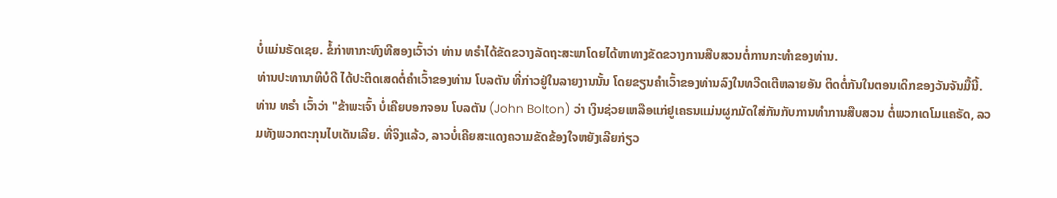ບໍ່ແມ່ນຣັດເຊຍ. ຂໍ້ກ່າຫາກະທົງທີສອງເວົ້າວ່າ ທ່ານ ທຣຳໄດ້ຂັດຂວາງລັດຖະສະພາໂດຍໄດ້ຫາທາງຂັດຂວາງການສືບສວນຕໍ່ການກະທຳຂອງທ່ານ.
ທ່ານປະທານາທິບໍດີ ໄດ້ປະຕິດເສດຕໍ່ຄຳເວົ້າຂອງທ່ານ ໂບລຕັນ ທີ່ກ່າວຢູ່ໃນລາຍງານນັ້ນ ໂດຍຂຽນຄຳເວົ້າຂອງທ່ານລົງໃນທວີດເຕີຫລາຍອັນ ຕິດຕໍ່ກັນໃນຕອນເດິກຂອງວັນຈັນມື້ນີ້.
ທ່ານ ທຣຳ ເວົ້າວ່າ "ຂ້າພະເຈົ້າ ບໍ່ເຄີຍບອກຈອນ ໂບລຕັນ (John Bolton) ວ່າ ເງິນຊ່ວຍເຫລືອແກ່ຢູເຄຣນແມ່ນຜູກມັດໃສ່ກັນກັບການທຳການສືບສວນ ຕໍ່ພວກເດໂມແຄຣັດ, ລວມທັງພວກຕະກຸນໄບເດັນເລີຍ. ທີ່ຈິງແລ້ວ, ລາວບໍ່ເຄີຍສະແດງຄວາມຂັດຂ້ອງໃຈຫຍັງເລີຍກ່ຽວ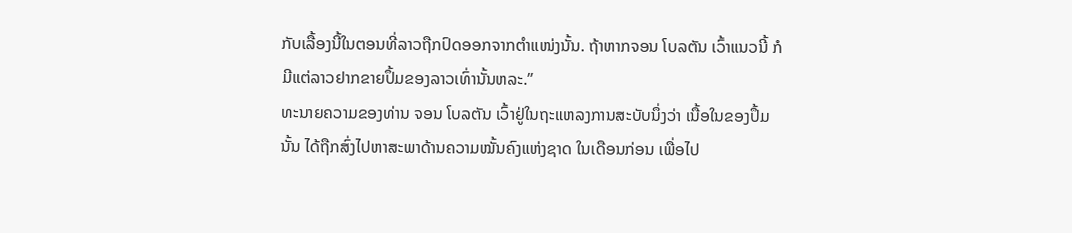ກັບເລື້ອງນີ້ໃນຕອນທີ່ລາວຖືກປົດອອກຈາກຕຳແໜ່ງນັ້ນ. ຖ້າຫາກຈອນ ໂບລຕັນ ເວົ້າແນວນີ້ ກໍມີແຕ່ລາວຢາກຂາຍປຶ້ມຂອງລາວເທົ່ານັ້ນຫລະ.”
ທະນາຍຄວາມຂອງທ່ານ ຈອນ ໂບລຕັນ ເວົ້າຢູ່ໃນຖະແຫລງການສະບັບນຶ່ງວ່າ ເນື້ອໃນຂອງປຶ້ມນັ້ນ ໄດ້ຖືກສົ່ງໄປຫາສະພາດ້ານຄວາມໝັ້ນຄົງແຫ່ງຊາດ ໃນເດືອນກ່ອນ ເພື່ອໄປ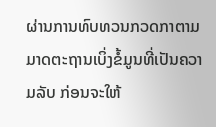ຜ່ານການທົບທວນກວດກາຕາມມາດຕະຖານເບິ່ງຂໍ້ມູນທີ່ເປັນຄວາມລັບ ກ່ອນຈະໃຫ້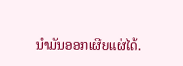ນຳມັນອອກເຜີຍແຜ່ໄດ້.